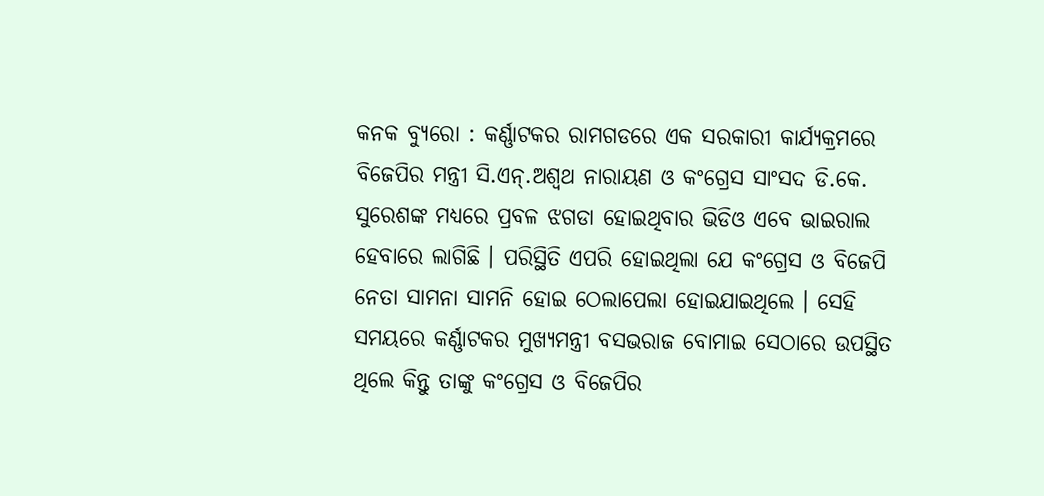କନକ ବ୍ୟୁରୋ : କର୍ଣ୍ଣାଟକର ରାମଗଡରେ ଏକ ସରକାରୀ କାର୍ଯ୍ୟକ୍ରମରେ ବିଜେପିର ମନ୍ତ୍ରୀ ସି.ଏନ୍.ଅଶ୍ଵଥ ନାରାୟଣ ଓ କଂଗ୍ରେସ ସାଂସଦ ଡି.କେ. ସୁରେଶଙ୍କ ମଧ୍ୟରେ ପ୍ରବଳ ଝଗଡା ହୋଇଥିବାର ଭିଡିଓ ଏବେ ଭାଇରାଲ ହେବାରେ ଲାଗିଛି । ପରିସ୍ଥିତି ଏପରି ହୋଇଥିଲା ଯେ କଂଗ୍ରେସ ଓ ବିଜେପି ନେତା ସାମନା ସାମନି ହୋଇ ଠେଲାପେଲା ହୋଇଯାଇଥିଲେ । ସେହି ସମୟରେ କର୍ଣ୍ଣାଟକର ମୁଖ୍ୟମନ୍ତ୍ରୀ ବସଭରାଜ ବୋମାଇ ସେଠାରେ ଉପସ୍ଥିତ ଥିଲେ କିନ୍ତୁ ତାଙ୍କୁ କଂଗ୍ରେସ ଓ ବିଜେପିର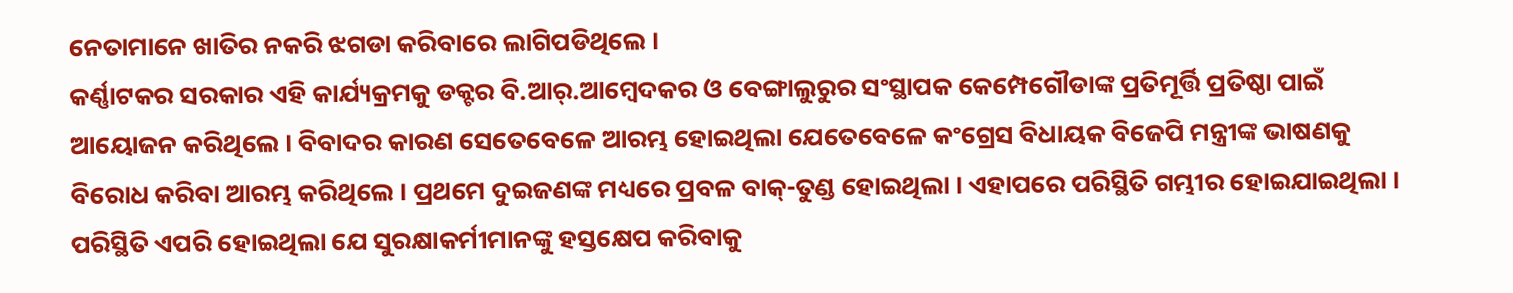ନେତାମାନେ ଖାତିର ନକରି ଝଗଡା କରିବାରେ ଲାଗିପଡିଥିଲେ ।
କର୍ଣ୍ଣାଟକର ସରକାର ଏହି କାର୍ଯ୍ୟକ୍ରମକୁ ଡକ୍ଟର ବି.ଆର୍.ଆମ୍ବେଦକର ଓ ବେଙ୍ଗାଲୁରୁର ସଂସ୍ଥାପକ କେମ୍ପେଗୌଡାଙ୍କ ପ୍ରତିମୂର୍ତ୍ତି ପ୍ରତିଷ୍ଠା ପାଇଁ ଆୟୋଜନ କରିଥିଲେ । ବିବାଦର କାରଣ ସେତେବେଳେ ଆରମ୍ଭ ହୋଇଥିଲା ଯେତେବେଳେ କଂଗ୍ରେସ ବିଧାୟକ ବିଜେପି ମନ୍ତ୍ରୀଙ୍କ ଭାଷଣକୁ ବିରୋଧ କରିବା ଆରମ୍ଭ କରିଥିଲେ । ପ୍ରଥମେ ଦୁଇଜଣଙ୍କ ମଧ୍ୟରେ ପ୍ରବଳ ବାକ୍-ତୁଣ୍ଡ ହୋଇଥିଲା । ଏହାପରେ ପରିସ୍ଥିତି ଗମ୍ଭୀର ହୋଇଯାଇଥିଲା । ପରିସ୍ଥିତି ଏପରି ହୋଇଥିଲା ଯେ ସୁରକ୍ଷାକର୍ମୀମାନଙ୍କୁ ହସ୍ତକ୍ଷେପ କରିବାକୁ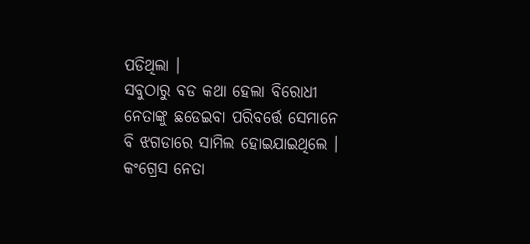ପଡିଥିଲା ।
ସବୁଠାରୁ ବଡ କଥା ହେଲା ବିରୋଧୀ ନେତାଙ୍କୁ ଛଡେଇବା ପରିବର୍ତ୍ତେ ସେମାନେ ବି ଝଗଡାରେ ସାମିଲ ହୋଇଯାଇଥିଲେ । କଂଗ୍ରେସ ନେତା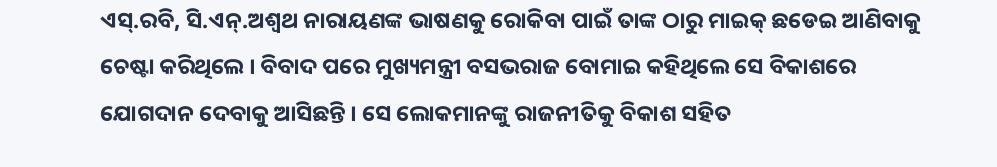ଏସ୍.ରବି, ସି.ଏନ୍.ଅଶ୍ଵଥ ନାରାୟଣଙ୍କ ଭାଷଣକୁ ରୋକିବା ପାଇଁ ତାଙ୍କ ଠାରୁ ମାଇକ୍ ଛଡେଇ ଆଣିବାକୁ ଚେଷ୍ଟା କରିଥିଲେ । ବିବାଦ ପରେ ମୁଖ୍ୟମନ୍ତ୍ରୀ ବସଭରାଜ ବୋମାଇ କହିଥିଲେ ସେ ବିକାଶରେ ଯୋଗଦାନ ଦେବାକୁ ଆସିଛନ୍ତି । ସେ ଲୋକମାନଙ୍କୁ ରାଜନୀତିକୁ ବିକାଶ ସହିତ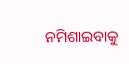ନମିଶାଇବାକୁ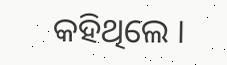କହିଥିଲେ ।